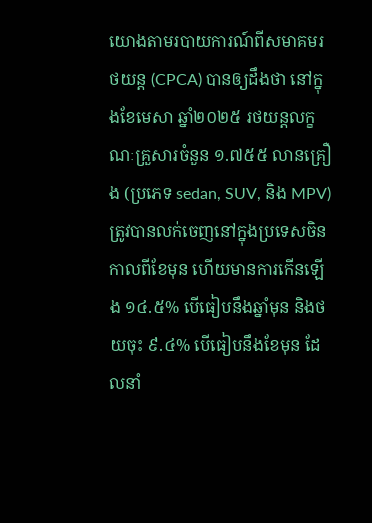យោងតាមរបាយការណ៍ពីសមាគមរថយន្ត (CPCA) បានឲ្យដឹងថា នៅក្នុងខែមេសា ឆ្នាំ២០២៥ រថយន្តលក្ខណៈគ្រួសារចំនួន ១.៧៥៥ លានគ្រឿង (ប្រភេទ sedan, SUV, និង MPV) ត្រូវបានលក់ចេញនៅក្នុងប្រទេសចិនកាលពីខែមុន ហើយមានការកើនឡើង ១៤.៥% បើធៀបនឹងឆ្នាំមុន និងថយចុះ ៩.៤% បើធៀបនឹងខែមុន ដែលនាំ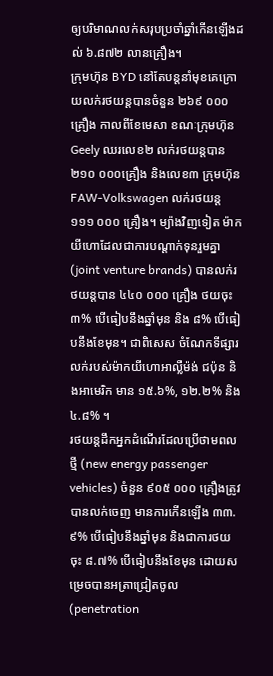ឲ្យបរិមាណលក់សរុបប្រចាំឆ្នាំកើនឡើងដល់ ៦.៨៧២ លានគ្រឿង។
ក្រុមហ៊ុន BYD នៅតែបន្តនាំមុខគេក្រោយលក់រថយន្ដបានចំនួន ២៦៩ ០០០គ្រឿង កាលពីខែមេសា ខណៈក្រុមហ៊ុន Geely ឈរលេខ២ លក់រថយន្ដបាន ២១០ ០០០គ្រឿង និងលេខ៣ ក្រុមហ៊ុន FAW-Volkswagen លក់រថយន្ដ ១១១ ០០០ គ្រឿង។ ម្យ៉ាងវិញទៀត ម៉ាកយីហោដែលជាការបណ្ដាក់ទុនរួមគ្នា (joint venture brands) បានលក់រថយន្តបាន ៤៤០ ០០០ គ្រឿង ថយចុះ ៣% បើធៀបនឹងឆ្នាំមុន និង ៨% បើធៀបនឹងខែមុន។ ជាពិសេស ចំណែកទីផ្សារលក់របស់ម៉ាកយីហោអាល្លឺម៉ង់ ជប៉ុន និងអាមេរិក មាន ១៥.៦%, ១២.២% និង ៤.៨% ។
រថយន្តដឹកអ្នកដំណើរដែលប្រើថាមពលថ្មី (new energy passenger vehicles) ចំនួន ៩០៥ ០០០ គ្រឿងត្រូវបានលក់ចេញ មានការកើនឡើង ៣៣.៩% បើធៀបនឹងឆ្នាំមុន និងជាការថយចុះ ៨.៧% បើធៀបនឹងខែមុន ដោយសម្រេចបានអត្រាជ្រៀតចូល (penetration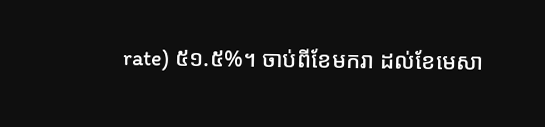rate) ៥១.៥%។ ចាប់ពីខែមករា ដល់ខែមេសា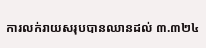ការលក់រាយសរុបបានឈានដល់ ៣.៣២៤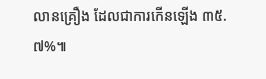លានគ្រឿង ដែលជាការកើនឡើង ៣៥.៧%៕